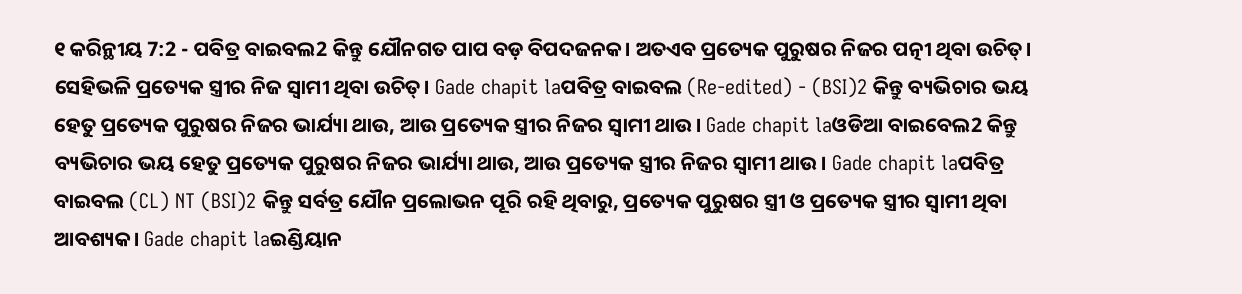୧ କରିନ୍ଥୀୟ 7:2 - ପବିତ୍ର ବାଇବଲ2 କିନ୍ତୁ ଯୌନଗତ ପାପ ବଡ଼ ବିପଦଜନକ। ଅତଏବ ପ୍ରତ୍ୟେକ ପୁରୁଷର ନିଜର ପତ୍ନୀ ଥିବା ଉଚିତ୍। ସେହିଭଳି ପ୍ରତ୍ୟେକ ସ୍ତ୍ରୀର ନିଜ ସ୍ୱାମୀ ଥିବା ଉଚିତ୍। Gade chapit laପବିତ୍ର ବାଇବଲ (Re-edited) - (BSI)2 କିନ୍ତୁ ବ୍ୟଭିଚାର ଭୟ ହେତୁ ପ୍ରତ୍ୟେକ ପୁରୁଷର ନିଜର ଭାର୍ଯ୍ୟା ଥାଉ, ଆଉ ପ୍ରତ୍ୟେକ ସ୍ତ୍ରୀର ନିଜର ସ୍ଵାମୀ ଥାଉ। Gade chapit laଓଡିଆ ବାଇବେଲ2 କିନ୍ତୁ ବ୍ୟଭିଚାର ଭୟ ହେତୁ ପ୍ରତ୍ୟେକ ପୁରୁଷର ନିଜର ଭାର୍ଯ୍ୟା ଥାଉ, ଆଉ ପ୍ରତ୍ୟେକ ସ୍ତ୍ରୀର ନିଜର ସ୍ୱାମୀ ଥାଉ । Gade chapit laପବିତ୍ର ବାଇବଲ (CL) NT (BSI)2 କିନ୍ତୁ ସର୍ବତ୍ର ଯୌନ ପ୍ରଲୋଭନ ପୂରି ରହି ଥିବାରୁ, ପ୍ରତ୍ୟେକ ପୁରୁଷର ସ୍ତ୍ରୀ ଓ ପ୍ରତ୍ୟେକ ସ୍ତ୍ରୀର ସ୍ୱାମୀ ଥିବା ଆବଶ୍ୟକ। Gade chapit laଇଣ୍ଡିୟାନ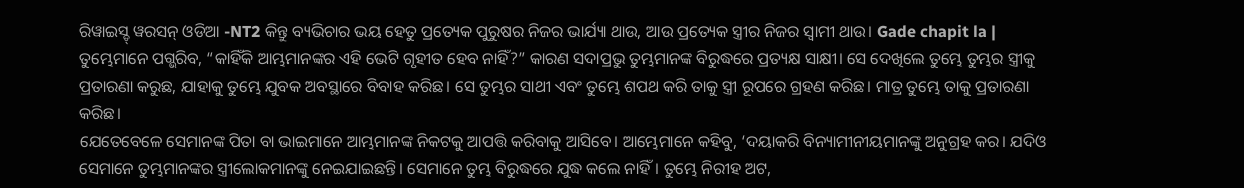ରିୱାଇସ୍ଡ୍ ୱରସନ୍ ଓଡିଆ -NT2 କିନ୍ତୁ ବ୍ୟଭିଚାର ଭୟ ହେତୁ ପ୍ରତ୍ୟେକ ପୁରୁଷର ନିଜର ଭାର୍ଯ୍ୟା ଥାଉ, ଆଉ ପ୍ରତ୍ୟେକ ସ୍ତ୍ରୀର ନିଜର ସ୍ୱାମୀ ଥାଉ। Gade chapit la |
ତୁମ୍ଭେମାନେ ପଗ୍ଭରିବ, “କାହିଁକି ଆମ୍ଭମାନଙ୍କର ଏହି ଭେଟି ଗୃହୀତ ହେବ ନାହିଁ?” କାରଣ ସଦାପ୍ରଭୁ ତୁମ୍ଭମାନଙ୍କ ବିରୁଦ୍ଧରେ ପ୍ରତ୍ୟକ୍ଷ ସାକ୍ଷୀ। ସେ ଦେଖିଲେ ତୁମ୍ଭେ ତୁମ୍ଭର ସ୍ତ୍ରୀକୁ ପ୍ରତାରଣା କରୁଛ, ଯାହାକୁ ତୁମ୍ଭେ ଯୁବକ ଅବସ୍ଥାରେ ବିବାହ କରିଛ। ସେ ତୁମ୍ଭର ସାଥୀ ଏବଂ ତୁମ୍ଭେ ଶପଥ କରି ତାକୁ ସ୍ତ୍ରୀ ରୂପରେ ଗ୍ରହଣ କରିଛ। ମାତ୍ର ତୁମ୍ଭେ ତାକୁ ପ୍ରତାରଣା କରିଛ।
ଯେତେବେଳେ ସେମାନଙ୍କ ପିତା ବା ଭାଇମାନେ ଆମ୍ଭମାନଙ୍କ ନିକଟକୁ ଆପତ୍ତି କରିବାକୁ ଆସିବେ। ଆମ୍ଭେମାନେ କହିବୁ, ‘ଦୟାକରି ବିନ୍ୟାମୀନୀୟମାନଙ୍କୁ ଅନୁଗ୍ରହ କର। ଯଦିଓ ସେମାନେ ତୁମ୍ଭମାନଙ୍କର ସ୍ତ୍ରୀଲୋକମାନଙ୍କୁ ନେଇଯାଇଛନ୍ତି। ସେମାନେ ତୁମ୍ଭ ବିରୁଦ୍ଧରେ ଯୁଦ୍ଧ କଲେ ନାହିଁ। ତୁମ୍ଭେ ନିରୀହ ଅଟ,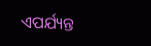ଏପର୍ଯ୍ୟନ୍ତ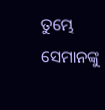ତୁମ୍ଭେ ସେମାନଙ୍କୁ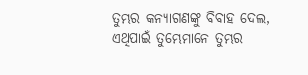ତୁମ୍ଭର କନ୍ୟାଗଣଙ୍କୁ ବିବାହ ଦେଲ, ଏଥିପାଇଁ ତୁମ୍ଭେମାନେ ତୁମ୍ଭର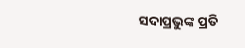ସଦାପ୍ରଭୁଙ୍କ ପ୍ରତି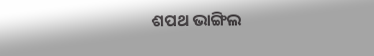ଶପଥ ଭାଙ୍ଗିଲ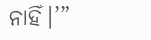ନାହିଁ।’”